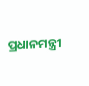ପ୍ରଧାନମନ୍ତ୍ରୀ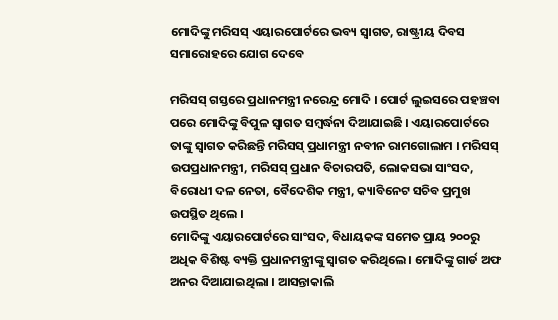ମୋଦିଙ୍କୁ ମରିସସ୍ ଏୟାରପୋର୍ଟରେ ଭବ୍ୟ ସ୍ବାଗତ, ରାଷ୍ଟ୍ରୀୟ ଦିବସ ସମାରୋହରେ ଯୋଗ ଦେବେ

ମରିସସ୍ ଗସ୍ତରେ ପ୍ରଧାନମନ୍ତ୍ରୀ ନରେନ୍ଦ୍ର ମୋଦି । ପୋର୍ଟ ଲୁଇସରେ ପହଞ୍ଚବା ପରେ ମୋଦିଙ୍କୁ ବିପୁଳ ସ୍ବାଗତ ସମ୍ବର୍ଦ୍ଧନା ଦିଆଯାଇଛି । ଏୟାରପୋର୍ଟରେ ତାଙ୍କୁ ସ୍ବାଗତ କରିଛନ୍ତି ମରିସସ୍ ପ୍ରଧାମନ୍ତ୍ରୀ ନବୀନ ରାମଗୋଲାମ । ମରିସସ୍ ଉପପ୍ରଧାନମନ୍ତ୍ରୀ, ମରିସସ୍ ପ୍ରଧାନ ବିଚାରପତି, ଲୋକସଭା ସାଂସଦ, ବିରୋଧୀ ଦଳ ନେତା, ବୈଦେଶିକ ମନ୍ତ୍ରୀ, କ୍ୟାବିନେଟ ସଚିବ ପ୍ରମୁଖ ଉପସ୍ଥିତ ଥିଲେ ।
ମୋଦିଙ୍କୁ ଏୟାରପୋର୍ଟରେ ସାଂସଦ, ବିଧାୟକଙ୍କ ସମେତ ପ୍ରାୟ ୨୦୦ରୁ ଅଧିକ ବିଶିଷ୍ଟ ବ୍ୟକ୍ତି ପ୍ରଧାନମନ୍ତ୍ରୀଙ୍କୁ ସ୍ବାଗତ କରିଥିଲେ । ମୋଦିଙ୍କୁ ଗାର୍ଡ ଅଫ ଅନର ଦିଆଯାଇଥିଲା । ଆସନ୍ତାକାଲି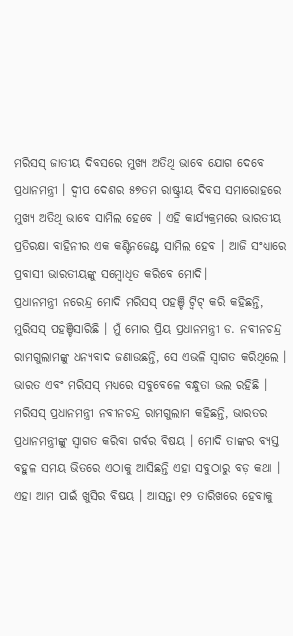ମରିସସ୍ ଜାତୀୟ ଦିବସରେ ମୁଖ୍ୟ ଅତିଥି ଭାବେ ଯୋଗ ଦେବେ ପ୍ରଧାନମନ୍ତ୍ରୀ । ଦ୍ବୀପ ଦେଶର ୫୭ତମ ରାଷ୍ଟ୍ରୀୟ ଦିବସ ସମାରୋହରେ ମୁଖ୍ୟ ଅତିଥି ଭାବେ ସାମିଲ ହେବେ । ଏହି କାର୍ଯ୍ୟକ୍ରମରେ ଭାରତୀୟ ପ୍ରତିରକ୍ଷା ବାହିନୀର ଏକ କଣ୍ଟିନଜେଣ୍ଟ ସାମିଲ ହେବ । ଆଜି ସଂଧ୍ୟାରେ ପ୍ରବାସୀ ଭାରତୀୟଙ୍କୁ ସମ୍ବୋଧିତ କରିବେ ମୋଦି।
ପ୍ରଧାନମନ୍ତ୍ରୀ ନରେନ୍ଦ୍ର ମୋଦି ମରିସସ୍ ପହଞ୍ଚି ଟ୍ବିଟ୍ କରି କହିଛନ୍ତି, ମୁରିସସ୍ ପହଞ୍ଚିସାରିଛି । ମୁଁ ମୋର ପ୍ରିୟ ପ୍ରଧାନମନ୍ତ୍ରୀ ଡ. ନବୀନଚନ୍ଦ୍ର ରାମଗୁଲାମଙ୍କୁ ଧନ୍ୟବାଦ ଜଣାଉଛନ୍ତି, ସେ ଏଭଳି ସ୍ବାଗତ କରିଥିଲେ । ଭାରତ ଏବଂ ମରିସସ୍ ମଧ୍ୟରେ ସବୁବେଳେ ବନ୍ଧୁତା ଭଲ ରହିଛି ।
ମରିସସ୍ ପ୍ରଧାନମନ୍ତ୍ରୀ ନବୀନଚନ୍ଦ୍ର ରାମଗୁଲାମ କହିଛନ୍ତି, ଭାରତର ପ୍ରଧାନମନ୍ତ୍ରୀଙ୍କୁ ସ୍ୱାଗତ କରିବା ଗର୍ବର ବିଷୟ । ମୋଦି ତାଙ୍କର ବ୍ୟସ୍ତ ବହୁଳ ସମୟ ଭିତରେ ଏଠାକୁ ଆସିଛନ୍ତି ଏହା ସବୁଠାରୁ ବଡ଼ କଥା । ଏହା ଆମ ପାଇଁ ଖୁସିର ବିଷୟ । ଆସନ୍ତା ୧୨ ତାରିଖରେ ହେବାକୁ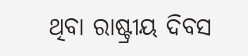ଥିବା ରାଷ୍ଟ୍ରୀୟ ଦିବସ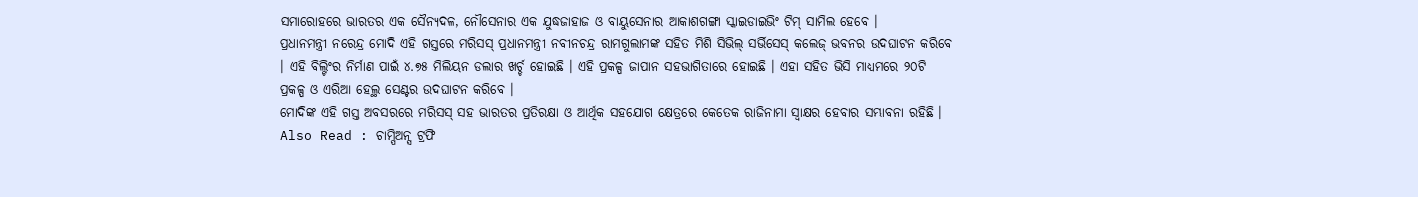ସମାରୋହରେ ଭାରତର ଏକ ସୈନ୍ୟଦଳ, ନୌସେନାର ଏକ ଯୁଦ୍ଧଜାହାଜ ଓ ବାୟୁସେନାର ଆକାଶଗଙ୍ଗା ସ୍କାଇଡାଇଭିଂ ଟିମ୍ ସାମିଲ ହେବେ ।
ପ୍ରଧାନମନ୍ତ୍ରୀ ନରେନ୍ଦ୍ର ମୋଦି ଏହି ଗସ୍ତରେ ମରିସସ୍ ପ୍ରଧାନମନ୍ତ୍ରୀ ନବୀନଚନ୍ଦ୍ର ରାମଗୁଲାମଙ୍କ ସହିତ ମିଶି ସିଭିଲ୍ ସର୍ଭିସେସ୍ କଲେଜ୍ ଭବନର ଉଦଘାଟନ କରିବେ । ଏହି ବିଲ୍ଟିଂର ନିର୍ମାଣ ପାଇଁ ୪.୭୫ ମିଲିୟନ ଡଲାର ଖର୍ଚ୍ଚ ହୋଇଛି । ଏହି ପ୍ରକଳ୍ପ ଜାପାନ ସହଭାଗିତାରେ ହୋଇଛି । ଏହା ସହିତ ଭିସି ମାଧ୍ୟମରେ ୨୦ଟି ପ୍ରକଳ୍ପ ଓ ଏରିଆ ହେଲ୍ଥ ସେଣ୍ଟର ଉଦଘାଟନ କରିବେ ।
ମୋଦିଙ୍କ ଏହି ଗସ୍ତ ଅବସରରେ ମରିସସ୍ ସହ ଭାରତର ପ୍ରତିରକ୍ଷା ଓ ଆର୍ଥିକ ସହଯୋଗ କ୍ଷେତ୍ରରେ କେତେକ ରାଜିନାମା ସ୍ୱାକ୍ଷର ହେବାର ସମ୍ଭାବନା ରହିଛି ।
Also Read : ଚାମ୍ପିଅନ୍ସ ଟ୍ରଫି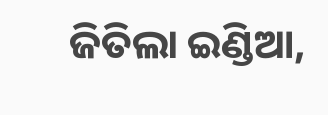ଜିତିଲା ଇଣ୍ଡିଆ,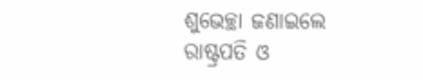ଶୁଭେଚ୍ଛା ଜଣାଇଲେ ରାଷ୍ଟ୍ରପତି ଓ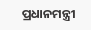ପ୍ରଧାନମନ୍ତ୍ରୀ